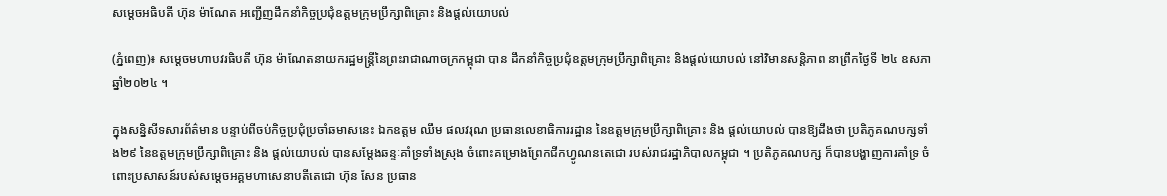សម្ដេចអធិបតី ហ៊ុន ម៉ាណែត អញ្ជើញដឹកនាំកិច្ចប្រជុំឧត្ដមក្រុមប្រឹក្សាពិគ្រោះ និងផ្តល់យោបល់

(ភ្នំពេញ)៖ សម្ដេចមហាបវរធិបតី ហ៊ុន ម៉ាណែតនាយករដ្ឋមន្ត្រីនៃព្រះរាជាណាចក្រកម្ពុជា បាន ដឹកនាំកិច្ចប្រជុំឧត្ដមក្រុមប្រឹក្សាពិគ្រោះ និងផ្តល់យោបល់ នៅវិមានសន្តិភាព នាព្រឹកថ្ងៃទី ២៤ ឧសភា ឆ្នាំ២០២៤ ។

ក្នុងសន្និសីទសារព័ត៌មាន បន្ទាប់ពីចប់កិច្ចប្រជុំប្រចាំឆមាសនេះ ឯកឧត្តម ឈឹម ផលវរុណ ប្រធានលេខាធិការរដ្ឋាន នៃឧត្តមក្រុមប្រឹក្សាពិគ្រោះ និង ផ្តល់យោបល់ បានឱ្យដឹងថា ប្រតិភូគណបក្សទាំង២៩ នៃឧត្តមក្រុមប្រឹក្សាពិគ្រោះ និង ផ្តល់យោបល់ បានសម្តែងឆន្ទៈគាំទ្រទាំងស្រុង ចំពោះគម្រោងព្រែកជីកហ្វូណនតេជោ របស់រាជរដ្ឋាភិបាលកម្ពុជា ។ ប្រតិភូគណបក្ស ក៏បានបង្ហាញការគាំទ្រ ចំពោះប្រសាសន៍របស់សម្តេចអគ្គមហាសេនាបតីតេជោ ហ៊ុន សែន ប្រធាន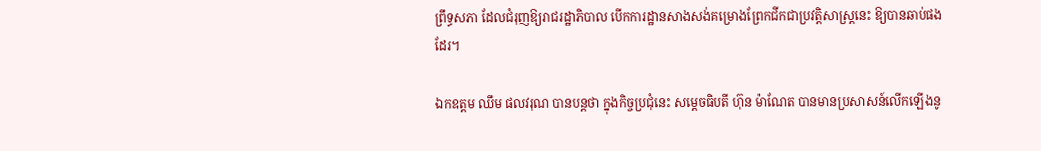ព្រឹទ្ធសភា ដែលជំរុញឱ្យរាជរដ្ឋាភិបាល បើកការដ្ឋានសាងសង់គម្រោងព្រែកជីកជាប្រវត្តិសាស្ត្រនេះ ឱ្យបានឆាប់ផងដែរ។

ឯកឧត្តម ឈឹម ផលវរុណ បានបន្តថា ក្នុងកិច្ចប្រជុំនេះ សម្តេចធិបតី ហ៊ុន ម៉ាណែត បានមានប្រសាសន៍លើកឡើងនូ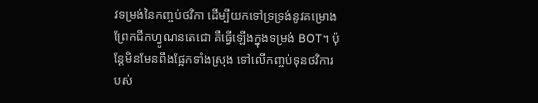វទម្រង់នៃកញ្ចប់ថវិកា ដើម្បីយកទៅទ្រទ្រង់នូវគម្រោងព្រែកជីកហ្វូណនតេជោ គឺធ្វើឡើងក្នុងទម្រង់ BOT។ ប៉ុន្តែមិនមែនពឹងផ្អែកទាំងស្រុង ទៅលើកញ្ចប់ទុនថវិការបស់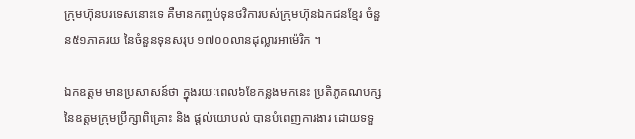ក្រុមហ៊ុនបរទេសនោះទេ គឺមានកញ្ចប់ទុនថវិការបស់ក្រុមហ៊ុនឯកជនខ្មែរ ចំនួន៥១ភាគរយ នៃចំនួនទុនសរុប ១៧០០លានដុល្លារអាម៉េរិក ។

ឯកឧត្តម មានប្រសាសន៍ថា ក្នុងរយៈពេល៦ខែកន្លងមកនេះ ប្រតិភូគណបក្សនៃឧត្តមក្រុមប្រឹក្សាពិគ្រោះ និង ផ្តល់យោបល់ បានបំពេញការងារ ដោយទទួ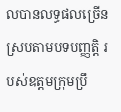លបានលទ្ធផលច្រើន ស្របតាមបទបញ្ញត្តិ របស់ឧត្តមក្រុមប្រឹ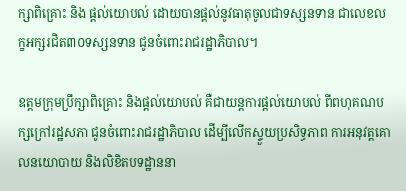ក្សាពិគ្រោះ និង ផ្តល់យោបល់ ដោយបានផ្តល់នូវធាតុចូលជាទស្សនទាន ជាលេខលក្ខអក្សរជិត៣០ទស្សនទាន ជូនចំពោះរាជរដ្ឋាភិបាល។

ឧត្តមក្រុមប្រឹក្សាពិគ្រោះ និងផ្តល់យោបល់ គឺជាយន្តការផ្តល់យោបល់ ពីពហុគណបក្សក្រៅរដ្ឋសភា ជូនចំពោះរាជរដ្ឋាភិបាល ដើម្បីលើកស្ទួយប្រសិទ្ធភាព ការអនុវត្តគោលនយោបាយ និងលិខិតបទដ្ឋាននា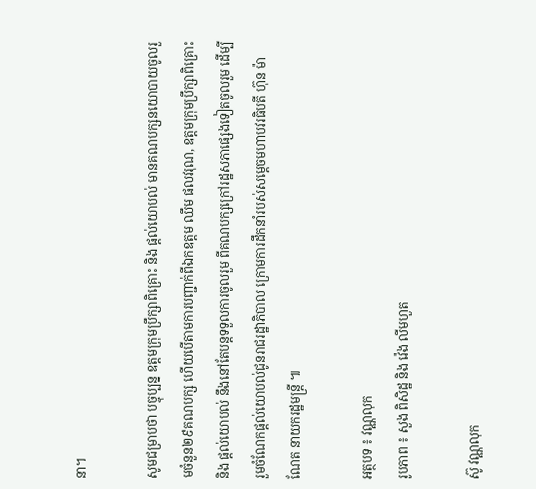នា។

សូមជម្រាបថា បច្ចុប្បន្ន ឧត្តមក្រុមប្រឹក្សាពិគ្រោះ និង ផ្តល់យោបល់ មានគណបក្សនយោបាយចូលរួមចំនួន២៩គណបក្ស ហើយបើតាមការបញ្ជាក់ពីឯកឧត្តម ឈឹម ផលវរុណ, ឧត្តមក្រុមប្រឹក្សាពិគ្រោះ និង ផ្តល់យោបល់ នឹងនៅតែបន្តទទួលការចូលរួម ពីគណបក្សក្រៅរដ្ឋសភាផ្សេងទៀតចូលរួម ដើម្បីរួមចំណែកផ្តល់យោបល់ជូនរាជរដ្ឋាភិបាល ក្រោមការដឹកនាំរបស់សម្តេចមហាបវរធិបតី ហ៊ុន ម៉ាណែត នាយករដ្ឋមន្ត្រី ៕

អត្ថបទ ៖ វណ្ណលុក
រូបភាព ៖ សួង ពិសិដ្ឋ និង វ៉េង លីមហួត

ស៊ូ វណ្ណលុក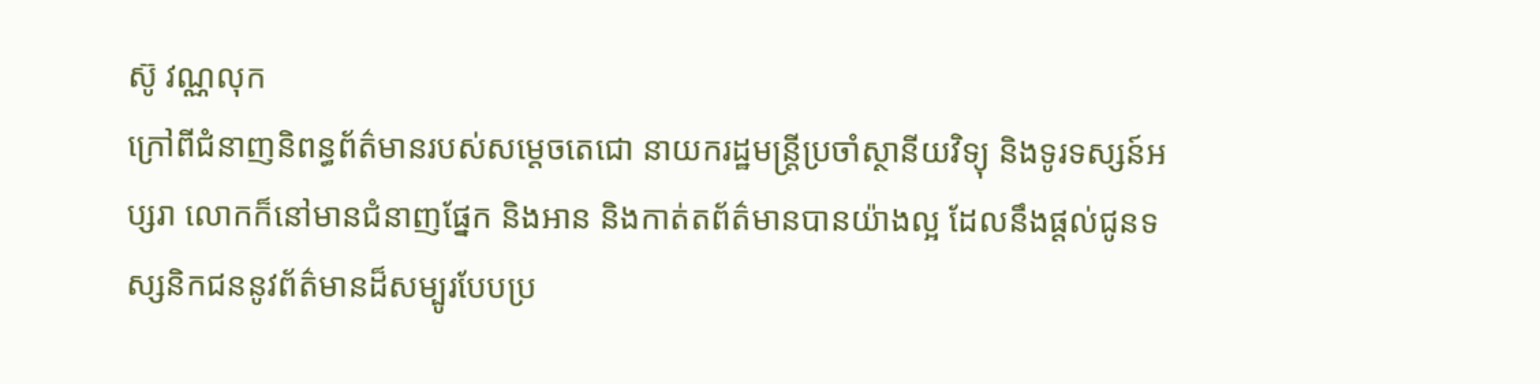ស៊ូ វណ្ណលុក
ក្រៅពីជំនាញនិពន្ធព័ត៌មានរបស់សម្ដេចតេជោ នាយករដ្ឋមន្ត្រីប្រចាំស្ថានីយវិទ្យុ និងទូរទស្សន៍អប្សរា លោកក៏នៅមានជំនាញផ្នែក និងអាន និងកាត់តព័ត៌មានបានយ៉ាងល្អ ដែលនឹងផ្ដល់ជូនទស្សនិកជននូវព័ត៌មានដ៏សម្បូរបែបប្រ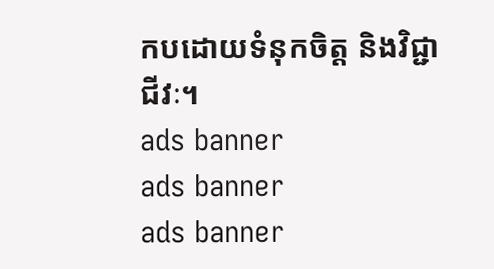កបដោយទំនុកចិត្ត និងវិជ្ជាជីវៈ។
ads banner
ads banner
ads banner